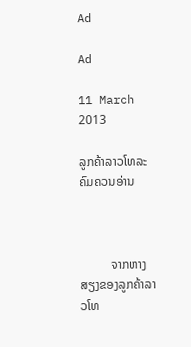Ad

Ad

11 March 2013

ລູກຄ້າລາວໂທລະຄົມຄວນອ່ານ



          ຈາກຫາງສຽງຂອງລູກຄ້າລາວໂທ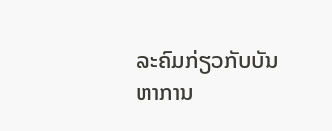ລະຄົມກ່ຽວກັບບັນຫາການ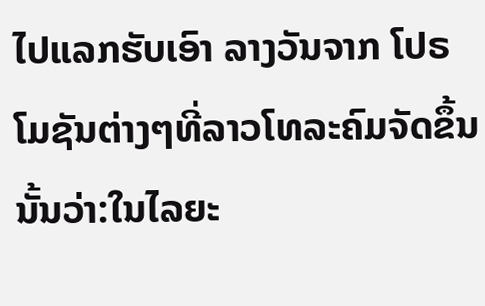ໄປແລກຮັບເອົາ ລາງວັນຈາກ ໂປຣໂມຊັນຕ່າງໆທີ່ລາວໂທລະຄົມຈັດຂຶ້ນນັ້ນວ່າ:ໃນໄລຍະ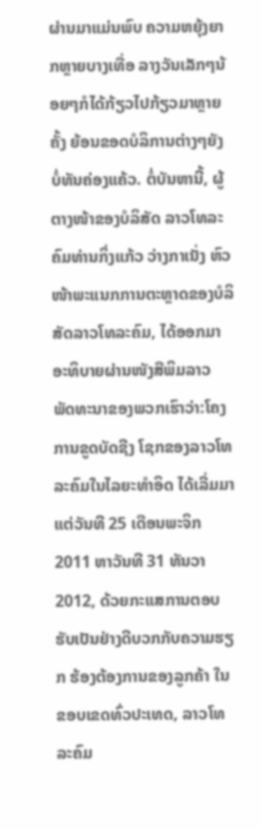ຜ່ານມາແມ່ນພົບ ຄວາມຫຍຸ້ງຍາກຫຼາຍບາງເທື່ອ ລາງວັນເລັກໆນ້ອຍໆກໍໄດ້ກ້ຽວໄປກ້ຽວມາຫຼາຍຄັ້ງ ຍ້ອນຂອດບໍລິການຕ່າງໆຍັງບໍ່ທັນຄ່ອງແຄ້ວ. ຕໍ່ບັນຫານີ້, ຜູ້ຕາງໜ້າຂອງບໍລິສັດ ລາວໂທລະ ຄົມທ່ານກິ່ງແກ້ວ ວ່າງກາເນັ່ງ ຫົວໜ້າພະແນກການຕະຫຼາດຂອງບໍລິສັດລາວໂທລະຄົມ, ໄດ້ອອກມາອະທິບາຍຜ່ານໜັງສືພິມລາວ ພັດທະນາຂອງພວກເຮົາວ່າ:ໂຄງການຂູດບັດຊີງ ໂຊກຂອງລາວໂທລະຄົມໃນໄລຍະທຳອິດ ໄດ້ເລີ່ມມາແຕ່ວັນທີ 25 ເດືອນພະຈິກ 2011 ຫາວັນທີ 31 ທັນວາ 2012, ດ້ວຍກະແສການຕອບຮັບເປັນຢ່າງດີບວກກັບຄວາມຮຽກ ຮ້ອງຕ້ອງການຂອງລູກຄ້າ ໃນຂອບເຂດທົ່ວປະເທດ, ລາວໂທລະຄົມ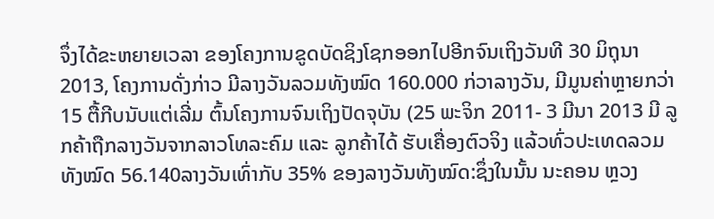ຈຶ່ງໄດ້ຂະຫຍາຍເວລາ ຂອງໂຄງການຂູດບັດຊິງໂຊກອອກໄປອີກຈົນເຖິງວັນທີ 30 ມິຖຸນາ 2013, ໂຄງການດັ່ງກ່າວ ມີລາງວັນລວມທັງໝົດ 160.000 ກ່ວາລາງວັນ, ມີມູນຄ່າຫຼາຍກວ່າ 15 ຕື້ກີບນັບແຕ່ເລີ່ມ ຕົ້ນໂຄງການຈົນເຖິງປັດຈຸບັນ (25 ພະຈິກ 2011- 3 ມີນາ 2013 ມີ ລູກຄ້າຖືກລາງວັນຈາກລາວໂທລະຄົມ ແລະ ລູກຄ້າໄດ້ ຮັບເຄື່ອງຕົວຈິງ ແລ້ວທົ່ວປະເທດລວມທັງໝົດ 56.140ລາງວັນເທົ່າກັບ 35% ຂອງລາງວັນທັງໝົດ:ຊຶ່ງໃນນັ້ນ ນະຄອນ ຫຼວງ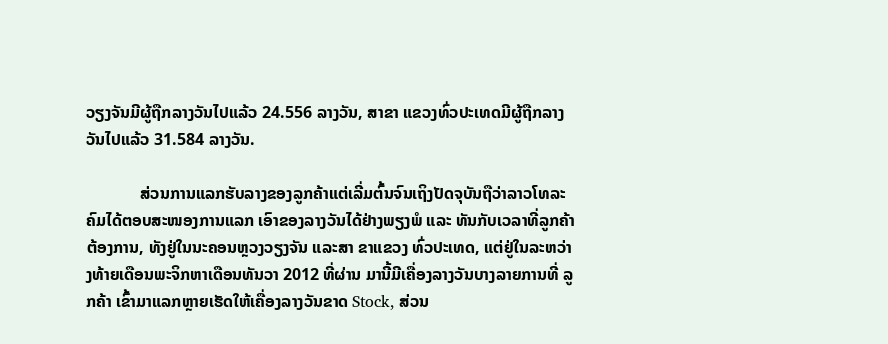ວຽງຈັນມີຜູ້ຖືກລາງວັນໄປແລ້ວ 24.556 ລາງວັນ, ສາຂາ ແຂວງທົ່ວປະເທດມີຜູ້ຖືກລາງວັນໄປແລ້ວ 31.584 ລາງວັນ.

             ສ່ວນການແລກຮັບລາງຂອງລູກຄ້າແຕ່ເລີ່ມຕົ້ນຈົນເຖິງປັດຈຸບັນຖືວ່າລາວໂທລະຄົມໄດ້ຕອບສະໜອງການແລກ ເອົາຂອງລາງວັນໄດ້ຢ່າງພຽງພໍ ແລະ ທັນກັບເວລາທີ່ລູກຄ້າຕ້ອງການ, ທັງຢູ່ໃນນະຄອນຫຼວງວຽງຈັນ ແລະສາ ຂາແຂວງ ທົ່ວປະເທດ, ແຕ່ຢູ່ໃນລະຫວ່າງທ້າຍເດືອນພະຈິກຫາເດືອນທັນວາ 2012 ທີ່ຜ່ານ ມານີ້ມີເຄື່ອງລາງວັນບາງລາຍການທີ່ ລູກຄ້າ ເຂົ້າມາແລກຫຼາຍເຮັດໃຫ້ເຄື່ອງລາງວັນຂາດ Stock, ສ່ວນ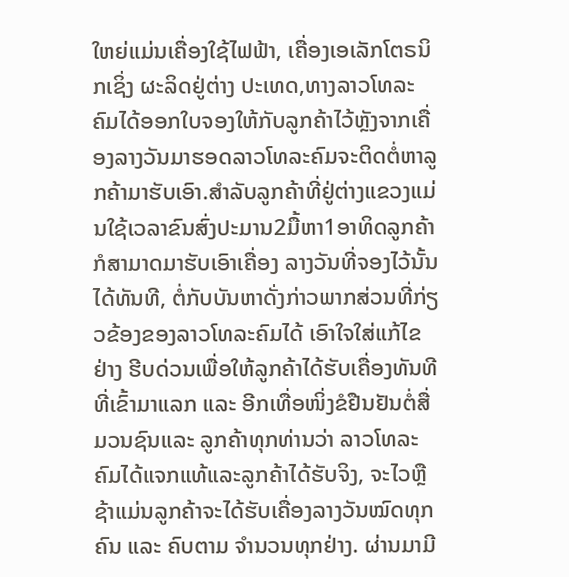ໃຫຍ່ແມ່ນເຄື່ອງໃຊ້ໄຟຟ້າ, ເຄື່ອງເອເລັກໂຕຣນິກເຊິ່ງ ຜະລິດຢູ່ຕ່າງ ປະເທດ,ທາງລາວໂທລະຄົມໄດ້ອອກໃບຈອງໃຫ້ກັບລູກຄ້າໄວ້ຫຼັງຈາກເຄື່ອງລາງວັນມາຮອດລາວໂທລະຄົມຈະຕິດຕໍ່ຫາລູກຄ້າມາຮັບເອົາ.ສຳລັບລູກຄ້າທີ່ຢູ່ຕ່າງແຂວງແມ່ນໃຊ້ເວລາຂົນສົ່ງປະມານ2ມື້ຫາ1ອາທິດລູກຄ້າກໍສາມາດມາຮັບເອົາເຄື່ອງ ລາງວັນທີ່ຈອງໄວ້ນັ້ນໄດ້ທັນທີ, ຕໍ່ກັບບັນຫາດັ່ງກ່າວພາກສ່ວນທີ່ກ່ຽວຂ້ອງຂອງລາວໂທລະຄົມໄດ້ ເອົາໃຈໃສ່ແກ້ໄຂຢ່າງ ຮີບດ່ວນເພື່ອໃຫ້ລູກຄ້າໄດ້ຮັບເຄື່ອງທັນທີທີ່ເຂົ້າມາແລກ ແລະ ອີກເທື່ອໜິ່ງຂໍຢືນຢັນຕໍ່ສື່ມວນຊົນແລະ ລູກຄ້າທຸກທ່ານວ່າ ລາວໂທລະຄົມໄດ້ແຈກແທ້ແລະລູກຄ້າໄດ້ຮັບຈິງ, ຈະໄວຫຼືຊ້າແມ່ນລູກຄ້າຈະໄດ້ຮັບເຄື່ອງລາງວັນໝົດທຸກຄົນ ແລະ ຄົບຕາມ ຈຳນວນທຸກຢ່າງ. ຜ່ານມາມີ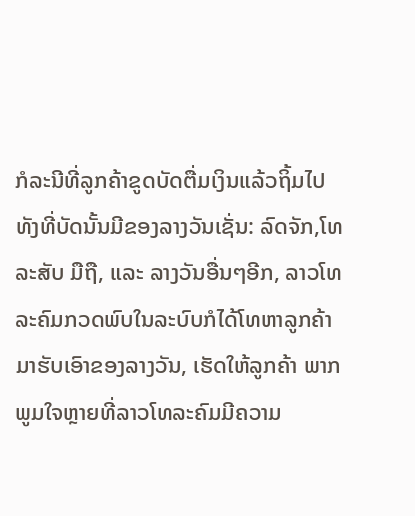ກໍລະນີທີ່ລູກຄ້າຂູດບັດຕື່ມເງິນແລ້ວຖິ້ມໄປທັງທີ່ບັດນັ້ນມີຂອງລາງວັນເຊັ່ນ: ລົດຈັກ,ໂທລະສັບ ມືຖື, ແລະ ລາງວັນອື່ນໆອີກ, ລາວໂທລະຄົມກວດພົບໃນລະບົບກໍໄດ້ໂທຫາລູກຄ້າມາຮັບເອົາຂອງລາງວັນ, ເຮັດໃຫ້ລູກຄ້າ ພາກພູມໃຈຫຼາຍທີ່ລາວໂທລະຄົມມີຄວາມ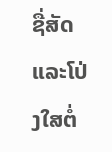ຊື່ສັດ ແລະໂປ່ງໃສຕໍ່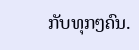ກັບທຸກໆຄົນ.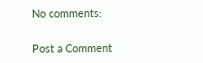No comments:

Post a Comment